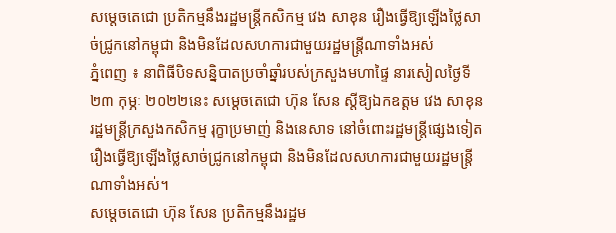សម្តេចតេជោ ប្រតិកម្មនឹងរដ្ឋមន្រ្តីកសិកម្ម វេង សាខុន រឿងធ្វើឱ្យឡើងថ្លៃសាច់ជ្រូកនៅកម្ពុជា និងមិនដែលសហការជាមួយរដ្ឋមន្រ្តីណាទាំងអស់
ភ្នំពេញ ៖ នាពិធីបិទសន្និបាតប្រចាំឆ្នាំរបស់ក្រសួងមហាផ្ទៃ នារសៀលថ្ងៃទី២៣ កុម្ភៈ ២០២២នេះ សម្ដេចតេជោ ហ៊ុន សែន ស្តីឱ្យឯកឧត្តម វេង សាខុន រដ្ឋមន្រ្តីក្រសួងកសិកម្ម រុក្ខាប្រមាញ់ និងនេសាទ នៅចំពោះរដ្ឋមន្រ្តីផ្សេងទៀត រឿងធ្វើឱ្យឡើងថ្លៃសាច់ជ្រូកនៅកម្ពុជា និងមិនដែលសហការជាមួយរដ្ឋមន្រ្តីណាទាំងអស់។
សម្តេចតេជោ ហ៊ុន សែន ប្រតិកម្មនឹងរដ្ឋម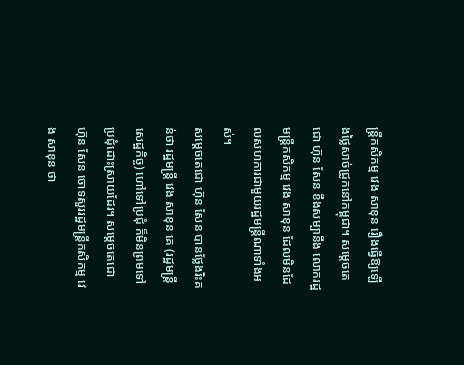ន្រ្តីកសិកម្ម វេង សាខុន រឿងធ្វើឱ្យឡើងថ្លៃសាច់ជ្រូកនៅកម្ពុជា។ សម្តេចតេជោ ហ៊ុន សែន ខឹងសម្បានឹង លោករដ្ឋមន្រ្តីកសិកម្ម វេង សាខុន ដែលមិនដែលសហការជាមួយរដ្ឋមន្រ្តីណាទាំងអស់។
សម្តេចតេជោ ហ៊ុន សែន បានថ្លែងរិះគន់ថា រដ្ឋមន្រ្តី វេង សាខុន គេ (រដ្ឋមន្រ្តីសេដ្ឋកិច្ច) ហៅទៅប្រជុំ ក៏មិនព្រមទៅប្រជុំដោះស្រាយដែរ។ សម្តេចតេជោ ហ៊ុន សែន ចោទសួររដ្ឋមន្រ្តីកសិកម្ម វេង សាខុន ថា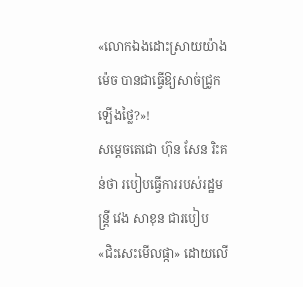«លោកឯងដោះស្រាយយ៉ាងម៉េច បានជាធ្វើឱ្យសាច់ជ្រូកឡើងថ្លៃ?»!
សម្តេចតេជោ ហ៊ុន សែន រិះគន់ថា របៀបធ្វើការរបស់រដ្ឋមន្រ្តី វេង សាខុន ជារបៀប «ជិះសេះមើលផ្កា» ដោយលើ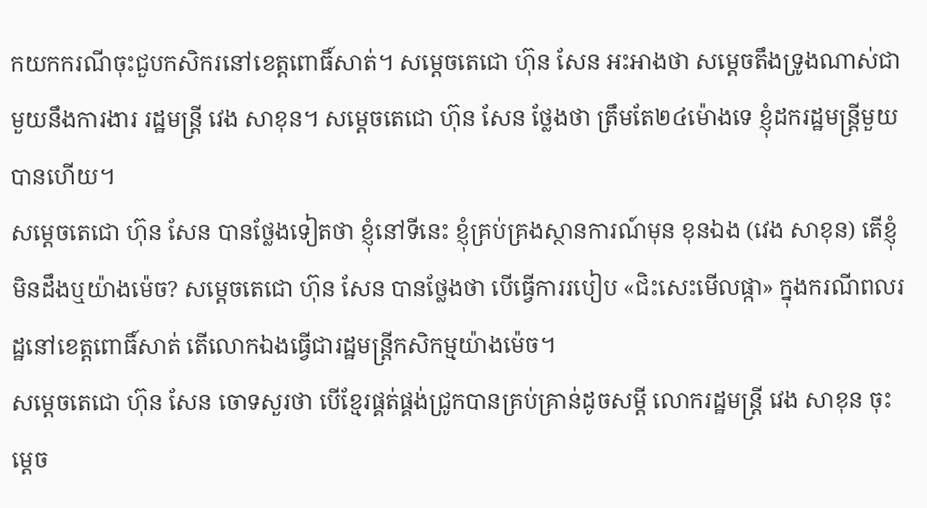កយកករណីចុះជួបកសិករនៅខេត្តពោធិ៍សាត់។ សម្តេចតេជោ ហ៊ុន សែន អះអាងថា សម្តេចតឹងទ្រូងណាស់ជាមួយនឹងការងារ រដ្ឋមន្រ្តី វេង សាខុន។ សម្តេចតេជោ ហ៊ុន សែន ថ្លែងថា ត្រឹមតែ២៤ម៉ោងទេ ខ្ញុំដករដ្ឋមន្រ្តីមួយបានហើយ។
សម្តេចតេជោ ហ៊ុន សែន បានថ្លែងទៀតថា ខ្ញុំនៅទីនេះ ខ្ញុំគ្រប់គ្រងស្ថានការណ៍មុន ខុនឯង (វេង សាខុន) តើខ្ញុំមិនដឹងឬយ៉ាងម៉េច? សម្តេចតេជោ ហ៊ុន សែន បានថ្លែងថា បើធ្វើការរបៀប «ជិះសេះមើលផ្កា» ក្នុងករណីពលរដ្ឋនៅខេត្តពោធិ៍សាត់ តើលោកឯងធ្វើជារដ្ឋមន្រ្តីកសិកម្មយ៉ាងម៉េច។
សម្តេចតេជោ ហ៊ុន សែន ចោទសួរថា បើខ្មែរផ្គត់ផ្គង់ជ្រូកបានគ្រប់គ្រាន់ដូចសម្តី លោករដ្ឋមន្រ្តី វេង សាខុន ចុះម្តេច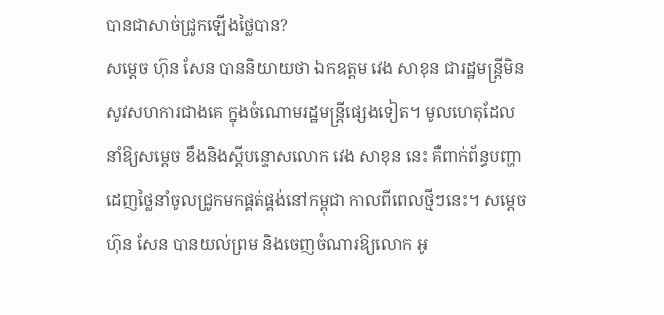បានជាសាច់ជ្រូកឡើងថ្លៃបាន?
សម្ដេច ហ៊ុន សែន បាននិយាយថា ឯកឧត្តម វេង សាខុន ជារដ្ឋមន្រ្តីមិនសូវសហការជាងគេ ក្នុងចំណោមរដ្ឋមន្រ្តីផ្សេងទៀត។ មូលហេតុដែលនាំឱ្យសម្ដេច ខឹងនិងស្តីបន្ទោសលោក វេង សាខុន នេះ គឺពាក់ព័ន្ធបញ្ហាដេញថ្លៃនាំចូលជ្រូកមកផ្គត់ផ្គង់នៅកម្ពុជា កាលពីពេលថ្មីៗនេះ។ សម្ដេច ហ៊ុន សែន បានយល់ព្រម និងចេញចំណារឱ្យលោក អូ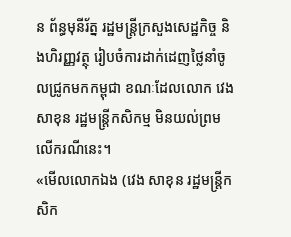ន ព័ន្ធមុនីរ័ត្ន រដ្ឋមន្រ្តីក្រសួងសេដ្ឋកិច្ច និងហិរញ្ញវត្ថុ រៀបចំការដាក់ដេញថ្លៃនាំចូលជ្រូកមកកម្ពុជា ខណៈដែលលោក វេង សាខុន រដ្ឋមន្រ្តីកសិកម្ម មិនយល់ព្រមលើករណីនេះ។
«មើលលោកឯង (វេង សាខុន រដ្ឋមន្រ្តីកសិក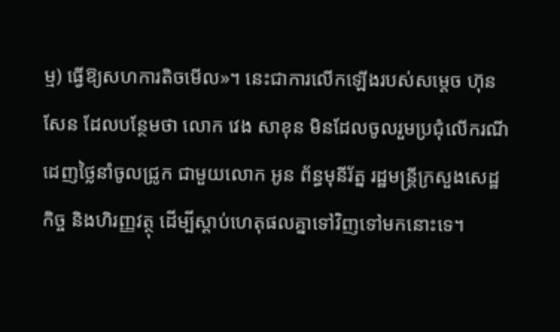ម្ម) ធ្វើឱ្យសហការតិចមើល»។ នេះជាការលើកឡើងរបស់សម្ដេច ហ៊ុន សែន ដែលបន្ថែមថា លោក វេង សាខុន មិនដែលចូលរួមប្រជុំលើករណីដេញថ្លៃនាំចូលជ្រូក ជាមួយលោក អូន ព័ន្ធមុនីរ័ត្ន រដ្ឋមន្រ្តីក្រសួងសេដ្ឋកិច្ច និងហិរញ្ញវត្ថុ ដើម្បីស្ដាប់ហេតុផលគ្នាទៅវិញទៅមកនោះទេ។